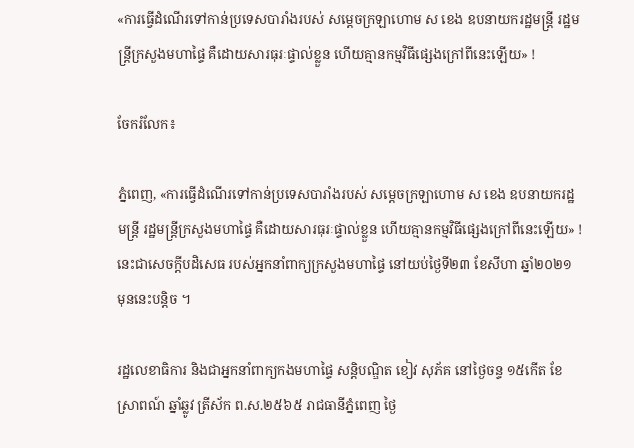«ការធ្វើដំណើរទៅកាន់ប្រទេសបារាំងរបស់ សម្តេចក្រឡាហោម ស ខេង ឧបនាយករដ្ឋមន្តី្រ រដ្ឋមន្ត្រីក្រសួងមហាផ្ទៃ គឺដោយសារធុរៈផ្ទាល់ខ្លួន ហើយគ្មានកម្មវិធីផ្សេងក្រៅពីនេះឡើយ» !

ចែករំលែក៖

ភ្នំពេញ, «ការធ្វើដំណើរទៅកាន់ប្រទេសបារាំងរបស់ សម្តេចក្រឡាហោម ស ខេង ឧបនាយករដ្ឋមន្តី្រ រដ្ឋមន្ត្រីក្រសួងមហាផ្ទៃ គឺដោយសារធុរៈផ្ទាល់ខ្លួន ហើយគ្មានកម្មវិធីផ្សេងក្រៅពីនេះឡើយ» ! នេះជាសេចក្តីបដិសេធ របស់អ្នកនាំពាក្យក្រសួងមហាផ្ទៃ នៅយប់ថ្ងៃទី២៣ ខែសីហា ឆ្នាំ២០២១ មុននេះបន្តិច ។

រដ្ឋលេខាធិការ និងជាអ្នកនាំពាក្យកងមហាផ្ទៃ សន្តិបណ្ឌិត ខៀវ សុភ័គ នៅថ្ងៃចន្ទ ១៥កើត ខែស្រាពណ៍ ឆ្នាំឆ្លូវ ត្រីស័ក ព.ស.២៥៦៥ រាជធានីភ្នំពេញ ថ្ងៃ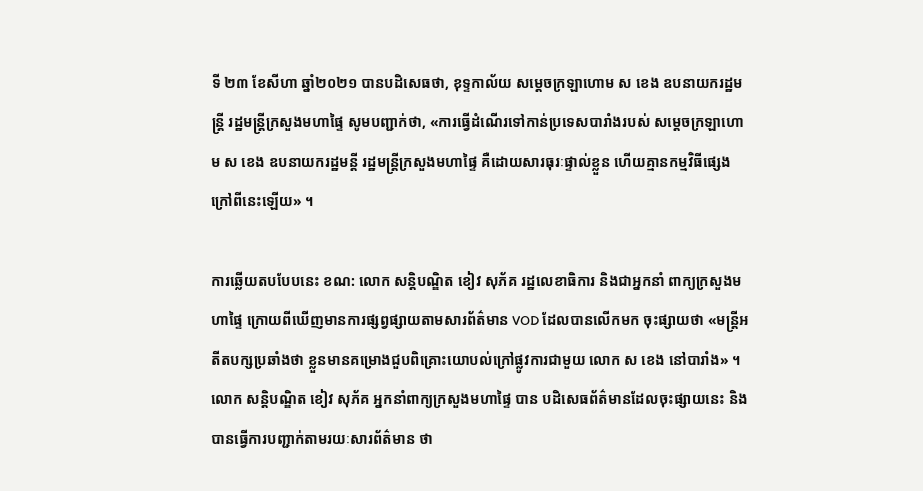ទី ២៣ ខែសីហា ឆ្នាំ២០២១ បានបដិសេធថា, ខុទ្ទកាល័យ សម្តេចក្រឡាហោម ស ខេង ឧបនាយករដ្ឋមន្ត្រី រដ្ឋមន្ត្រីក្រសួងមហាផ្ទៃ សូមបញ្ជាក់ថា, «ការធ្វើដំណើរទៅកាន់ប្រទេសបារាំងរបស់ សម្តេចក្រឡាហោម ស ខេង ឧបនាយករដ្ឋមន្តី រដ្ឋមន្ត្រីក្រសួងមហាផ្ទៃ គឺដោយសារធុរៈផ្ទាល់ខ្លួន ហើយគ្មានកម្មវិធីផ្សេងក្រៅពីនេះឡើយ» ។

ការឆ្លើយតបបែបនេះ ខណ: លោក សន្តិបណ្ឌិត ខៀវ សុភ័គ រដ្ឋលេខាធិការ និងជាអ្នកនាំ ពាក្យក្រសួងមហាផ្ទៃ ក្រោយពីឃើញមានការផ្សព្វផ្សាយតាមសារព័ត៌មាន VOD ដែលបានលើកមក ចុះផ្សាយថា «មន្ត្រីអតីតបក្សប្រឆាំងថា ខ្លួនមានគម្រោងជួបពិគ្រោះយោបល់ក្រៅផ្លូវការជាមួយ លោក ស ខេង នៅបារាំង» ។ លោក សន្តិបណ្ឌិត ខៀវ សុភ័គ អ្នកនាំពាក្យក្រសួងមហាផ្ទៃ បាន បដិសេធព័ត៌មានដែលចុះផ្សាយនេះ និងបានធ្វើការបញ្ជាក់តាមរយៈសារព័ត៌មាន ថា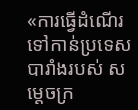«ការធ្វើដំណើរទៅកាន់ប្រទេសបារាំងរបស់ សម្តេចក្រ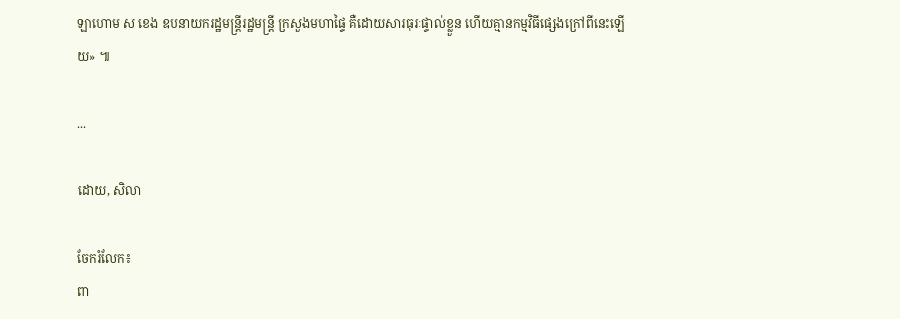ឡាហោម ស ខេង ឧបនាយករដ្ឋមន្ត្រីរដ្ឋមន្ត្រី ក្រសួងមហាផ្ទៃ គឺដោយសារធុរៈផ្ទាល់ខ្លួន ហើយគ្មានកម្មវិធីផ្សេងក្រៅពីនេះឡើយ» ៕

...

ដោយ, សិលា

ចែករំលែក៖
ពា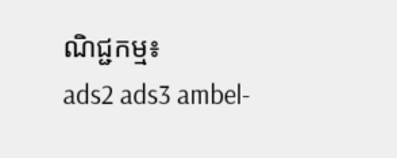ណិជ្ជកម្ម៖
ads2 ads3 ambel-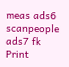meas ads6 scanpeople ads7 fk Print